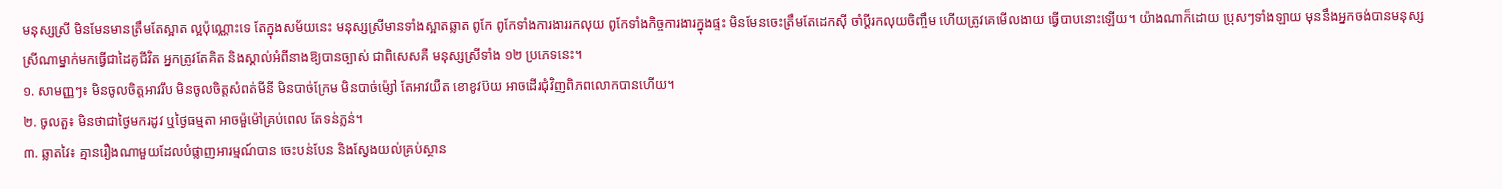មនុស្សស្រី មិនមែនមានត្រឹមតែស្អាត ល្អប៉ុណ្ណោះទេ តែក្នុងសម័យនេះ មនុស្សស្រីមានទាំងស្អាតឆ្លាត ពូកែ ពូកែទាំងការងាររកលុយ ពូកែទាំងកិច្ចការងារក្នុងផ្ទះ មិនមែនចេះត្រឹមតែដេកស៊ី ចាំប្ដីរកលុយចិញ្ចឹម ហើយត្រូវគេមើលងាយ ធ្វើបាបនោះឡើយ។ យ៉ាងណាក៏ដោយ ប្រុសៗទាំងឡាយ មុននឹងអ្នកចង់បានមនុស្សស្រីណាម្នាក់មកធ្វើជាដៃគូជីវិត អ្នកត្រូវតែគិត និងស្គាល់អំពីនាងឱ្យបានច្បាស់ ជាពិសេសគឺ មនុស្សស្រីទាំង ១២ ប្រភេទនេះ។
១. សាមញ្ញៗ៖ មិនចូលចិត្តអាវរឹប មិនចូលចិត្តសំពត់មីនី មិនបាច់ក្រែម មិនបាច់ម៉្សៅ តែអាវយឺត ខោខូវប៊យ អាចដើរជុំវិញពិភពលោកបានហើយ។
២. ចូលតួ៖ មិនថាជាថ្ងៃមករដូវ ឬថ្ងៃធម្មតា អាចម៉ួម៉ៅគ្រប់ពេល តែទន់ភ្លន់។
៣. ឆ្លាតវៃ៖ គ្មានរឿងណាមួយដែលបំផ្លាញអារម្មណ៍បាន ចេះបន់បែន និងស្វែងយល់គ្រប់ស្ថាន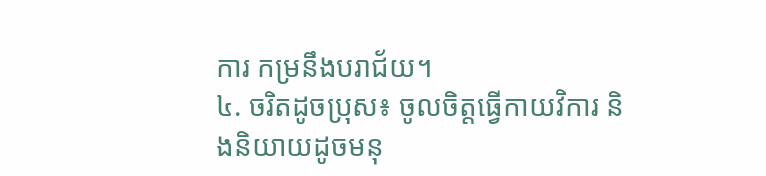ការ កម្រនឹងបរាជ័យ។
៤. ចរិតដូចប្រុស៖ ចូលចិត្តធ្វើកាយវិការ និងនិយាយដូចមនុ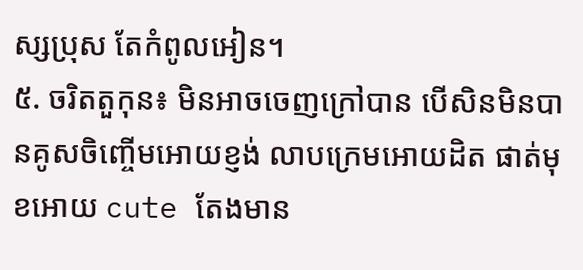ស្សប្រុស តែកំពូលអៀន។
៥. ចរិតតួកុន៖ មិនអាចចេញក្រៅបាន បើសិនមិនបានគូសចិញ្ចើមអោយខ្ញង់ លាបក្រេមអោយដិត ផាត់មុខអោយ cute តែងមាន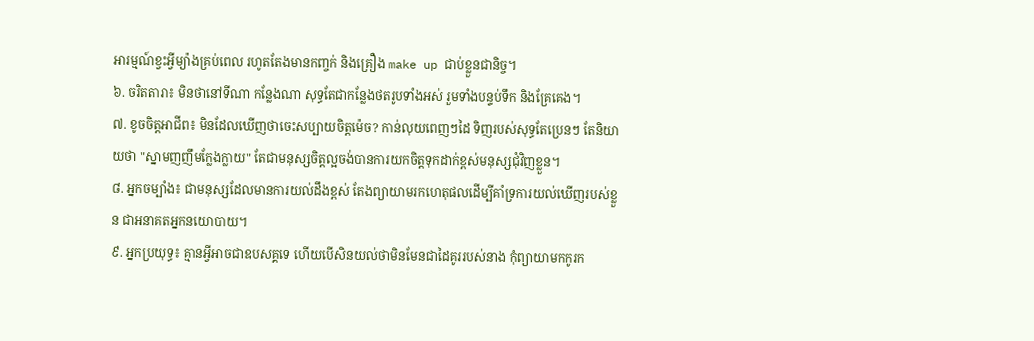អារម្មណ៍ខ្វះអ្វីម្យ៉ាងគ្រប់ពេល រហូតតែងមានកញ្ចក់ និងគ្រឿង make up ជាប់ខ្លួនជានិច្ច។
៦. ចរិតតារា៖ មិនថានៅទីណា កន្លែងណា សុទ្ធតែជាកន្លែងថតរូបទាំងអស់ រួមទាំងបន្ទប់ទឹក និងគ្រែគេង។
៧. ខូចចិត្តអាជីព៖ មិនដែលឃើញថាចេះសប្បាយចិត្តម៉េច? កាន់លុយពេញៗដៃ ទិញរបស់សុទ្ធតែប្រេនៗ តែនិយាយថា "ស្នាមញញឹមក្លែងក្លាយ" តែជាមនុស្សចិត្តល្អចង់បានការយកចិត្តទុកដាក់ខ្ពស់មនុស្សជុំវិញខ្លួន។
៨. អ្នកចម្បាំង៖ ជាមនុស្សដែលមានការយល់ដឹងខ្ពស់ តែងព្យាយាមរកហេតុផលដើម្បីគាំទ្រការយល់ឃើញរបស់ខ្លួន ជាអនាគតអ្នកនយោបាយ។
៩. អ្នកប្រយុទ្ធ៖ គ្មានអ្វីអាចជាឧបសគ្គទេ ហើយបើសិនយល់ថាមិនមែនជាដៃគូររបស់នាង កុំព្យាយាមកកូរក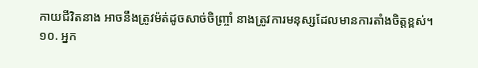កាយជីវិតនាង អាចនឹងត្រូវម៉ត់ដូចសាច់ចិញ្ច្រាំ នាងត្រូវការមនុស្សដែលមានការតាំងចិត្តខ្ពស់។
១០. អ្នក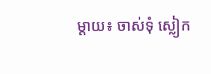ម្តាយ៖ ចាស់ទុំ ស្លៀក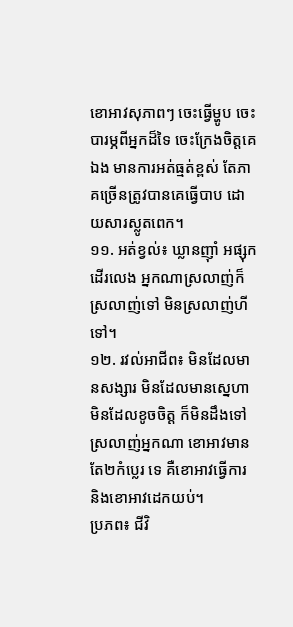ខោអាវសុភាពៗ ចេះធ្វើម្ហូប ចេះបារម្ភពីអ្នកដ៏ទៃ ចេះក្រែងចិត្តគេឯង មានការអត់ធ្មត់ខ្ពស់ តែភាគច្រើនត្រូវបានគេធ្វើបាប ដោយសារស្លូតពេក។
១១. អត់ខ្វល់៖ ឃ្លានញ៉ាំ អផ្សុកដើរលេង អ្នកណាស្រលាញ់ក៏ស្រលាញ់ទៅ មិនស្រលាញ់ហីទៅ។
១២. រវល់អាជីព៖ មិនដែលមានសង្សារ មិនដែលមានស្នេហា មិនដែលខូចចិត្ត ក៏មិនដឹងទៅស្រលាញ់អ្នកណា ខោអាវមានតែ២កំប្លេរ ទេ គឺខោអាវធ្វើការ និងខោអាវដេកយប់។
ប្រភព៖ ជីវិ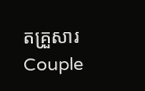តគ្រួសារ Couple